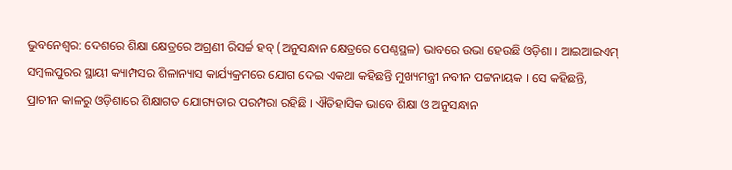ଭୁବନେଶ୍ଵର: ଦେଶରେ ଶିକ୍ଷା କ୍ଷେତ୍ରରେ ଅଗ୍ରଣୀ ରିସର୍ଚ୍ଚ ହବ୍ (ଅନୁସନ୍ଧାନ କ୍ଷେତ୍ରରେ ପେଣ୍ଠସ୍ଥଳ) ଭାବରେ ଉଭା ହେଉଛି ଓଡ଼ିଶା । ଆଇଆଇଏମ୍ ସମ୍ୱଲପୁରର ସ୍ଥାୟୀ କ୍ୟାମ୍ପସର ଶିଳାନ୍ୟାସ କାର୍ଯ୍ୟକ୍ରମରେ ଯୋଗ ଦେଇ ଏକଥା କହିଛନ୍ତି ମୁଖ୍ୟମନ୍ତ୍ରୀ ନବୀନ ପଟ୍ଟନାୟକ । ସେ କହିଛନ୍ତି, ପ୍ରାଚୀନ କାଳରୁ ଓଡ଼ିଶାରେ ଶିକ୍ଷାଗତ ଯୋଗ୍ୟତାର ପରମ୍ପରା ରହିଛି । ଐତିହାସିକ ଭାବେ ଶିକ୍ଷା ଓ ଅନୁସନ୍ଧାନ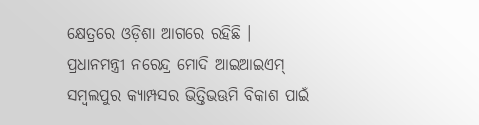କ୍ଷେତ୍ରରେ ଓଡ଼ିଶା ଆଗରେ ରହିଛି ।
ପ୍ରଧାନମନ୍ତ୍ରୀ ନରେନ୍ଦ୍ର ମୋଦି ଆଇଆଇଏମ୍ ସମ୍ୱଲପୁର କ୍ୟାମ୍ପସର ଭିତ୍ତିଭଊମି ବିକାଶ ପାଇଁ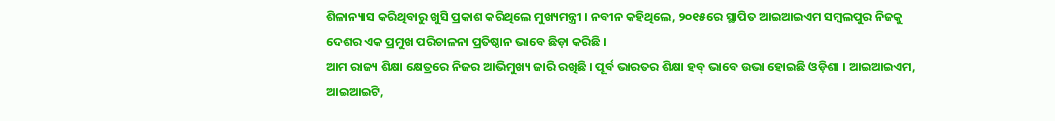ଶିଳାନ୍ୟାସ କରିଥିବାରୁ ଖୁସି ପ୍ରକାଶ କରିଥିଲେ ମୁଖ୍ୟମନ୍ତ୍ରୀ । ନବୀନ କହିଥିଲେ, ୨୦୧୫ରେ ସ୍ଥାପିତ ଆଇଆଇଏମ ସମ୍ବଲପୁର ନିଜକୁ ଦେଶର ଏକ ପ୍ରମୁଖ ପରିଚାଳନା ପ୍ରତିଷ୍ଠାନ ଭାବେ ଛିଡ଼ା କରିଛି ।
ଆମ ରାଜ୍ୟ ଶିକ୍ଷା କ୍ଷେତ୍ରରେ ନିଜର ଆଭିମୁଖ୍ୟ ଜାରି ରଖିଛି । ପୂର୍ବ ଭାରତର ଶିକ୍ଷା ହବ୍ ଭାବେ ଉଭା ହୋଇଛି ଓଡ଼ିଶା । ଆଇଆଇଏମ, ଆଇଆଇଟି,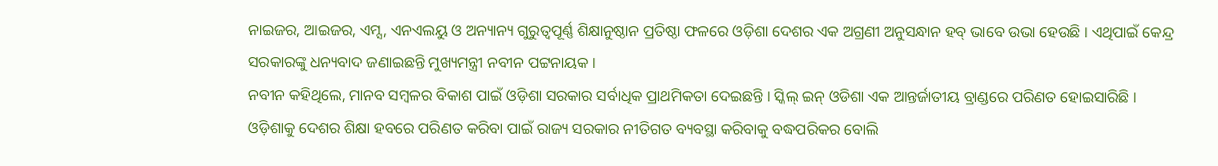ନାଇଜର, ଆଇଜର, ଏମ୍ସ, ଏନଏଲୟୁ ଓ ଅନ୍ୟାନ୍ୟ ଗୁରୁତ୍ଵପୂର୍ଣ୍ଣ ଶିକ୍ଷାନୁଷ୍ଠାନ ପ୍ରତିଷ୍ଠା ଫଳରେ ଓଡ଼ିଶା ଦେଶର ଏକ ଅଗ୍ରଣୀ ଅନୁସନ୍ଧାନ ହବ୍ ଭାବେ ଉଭା ହେଉଛି । ଏଥିପାଇଁ କେନ୍ଦ୍ର ସରକାରଙ୍କୁ ଧନ୍ୟବାଦ ଜଣାଇଛନ୍ତି ମୁଖ୍ୟମନ୍ତ୍ରୀ ନବୀନ ପଟ୍ଟନାୟକ ।
ନବୀନ କହିଥିଲେ, ମାନବ ସମ୍ବଳର ବିକାଶ ପାଇଁ ଓଡ଼ିଶା ସରକାର ସର୍ବାଧିକ ପ୍ରାଥମିକତା ଦେଇଛନ୍ତି । ସ୍କିଲ୍ ଇନ୍ ଓଡିଶା ଏକ ଆନ୍ତର୍ଜାତୀୟ ବ୍ରାଣ୍ଡରେ ପରିଣତ ହୋଇସାରିଛି । ଓଡ଼ିଶାକୁ ଦେଶର ଶିକ୍ଷା ହବରେ ପରିଣତ କରିବା ପାଇଁ ରାଜ୍ୟ ସରକାର ନୀତିଗତ ବ୍ୟବସ୍ଥା କରିବାକୁ ବଦ୍ଧପରିକର ବୋଲି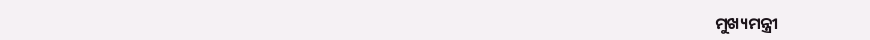ମୁଖ୍ୟମନ୍ତ୍ରୀ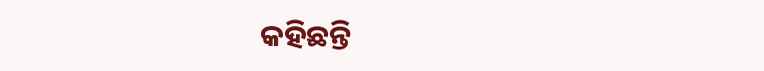କହିଛନ୍ତି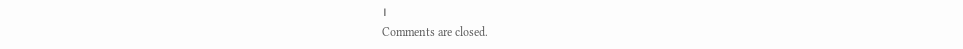।
Comments are closed.